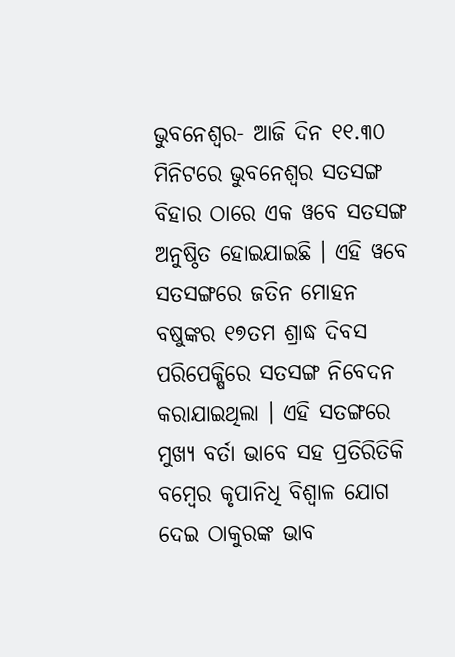ଭୁବନେଶ୍ୱର- ଆଜି ଦିନ ୧୧.୩୦ ମିନିଟରେ ଭୁବନେଶ୍ୱର ସତସଙ୍ଗ ବିହାର ଠାରେ ଏକ ୱବେ ସତସଙ୍ଗ ଅନୁଷ୍ଠିତ ହୋଇଯାଇଛି । ଏହି ୱବେ ସତସଙ୍ଗରେ ଜତିନ ମୋହନ ବଷୁଙ୍କର ୧୭ତମ ଶ୍ରାଦ୍ଧ ଦିବସ ପରିପେକ୍ଷିରେ ସତସଙ୍ଗ ନିବେଦନ କରାଯାଇଥିଲା । ଏହି ସତଙ୍ଗରେ ମୁଖ୍ୟ ବର୍ତା ଭାବେ ସହ ପ୍ରତିରିତିକି ବମ୍ବେର କୃପାନିଧି ବିଶ୍ୱାଳ ଯୋଗ ଦେଇ ଠାକୁରଙ୍କ ଭାବ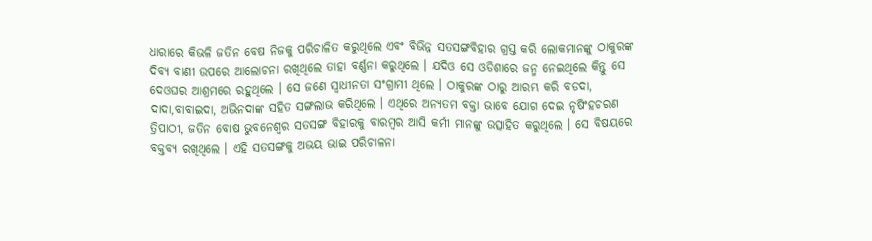ଧାରାରେ କିଭଳି ଜତିନ ବେଷ ନିଜକୁ ପରିଚାଳିତ କରୁଥିଲେ ଏବଂ ବିଭିନ୍ନ ସତସଙ୍ଗବିହାର ଗ୍ରସ୍ତ କରି ଲୋକମାନଙ୍କୁ ଠାକୁରଙ୍କ ଦିବ୍ୟ ବାଣୀ ଉପରେ ଆଲୋଚନା ରଖିଥିଲେ ତାହା ବର୍ଣ୍ଣନା କରୁଥିଲେ । ଯଦିଓ ସେ ଓଡିଶାରେ ଜନ୍ମ ନେଇଥିଲେ କିନ୍ତୁ ସେ ଦେଓଘର ଆଶ୍ରମରେ ରହୁଥିଲେ । ସେ ଜଣେ ସ୍ୱାଧୀନତା ସଂଗ୍ରାମୀ ଥିଲେ । ଠାକୁରଙ୍କ ଠାରୁ ଆରମ୍ଭ କରି ବଡଦା, ଦାଦା,ବାବାଇଦା, ଅଭିନଦାଙ୍କ ସହିତ ସଙ୍ଗଲାଭ କରିଥିଲେ । ଏଥିରେ ଅନ୍ୟତମ ବକ୍ତା ଭାବେ ଯୋଗ ଦେଇ ନୃଷିଂହଚରଣ ତ୍ରିପାଠୀ, ଜତିନ ବୋଷ ଭୁବନେଶ୍ୱର ସତସଙ୍ଗ ବିହାରକୁ ବାରମ୍ବର ଆସି କର୍ମୀ ମାନଙ୍କୁ ଉତ୍ସାହିତ କରୁଥିଲେ । ସେ ବିଷୟରେ ବକ୍ତବ୍ୟ ରଖିଥିଲେ । ଏହି ସତସଙ୍ଗକୁ ଅଭୟ ଭାଇ ପରିଚାଳନା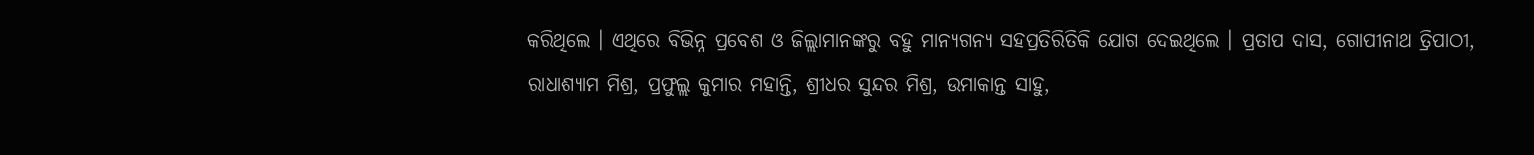କରିଥିଲେ । ଏଥିରେ ବିଭିନ୍ନ ପ୍ରବେଶ ଓ ଜିଲ୍ଲାମାନଙ୍କରୁ ବହୁ ମାନ୍ୟଗନ୍ୟ ସହପ୍ରତିରିତିକି ଯୋଗ ଦେଇଥିଲେ । ପ୍ରତାପ ଦାସ, ଗୋପୀନାଥ ତ୍ରିପାଠୀ, ରାଧାଶ୍ୟାମ ମିଶ୍ର, ପ୍ରଫୁଲ୍ଲ କୁମାର ମହାନ୍ତି, ଶ୍ରୀଧର ସୁନ୍ଦର ମିଶ୍ର, ଉମାକାନ୍ତ ସାହୁ,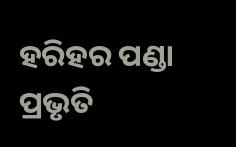ହରିହର ପଣ୍ଡା ପ୍ରଭୃତି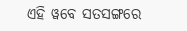ଏହି ୱବେ ସତସଙ୍ଗରେ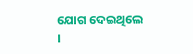ଯୋଗ ଦେଇଥିଲେ ।